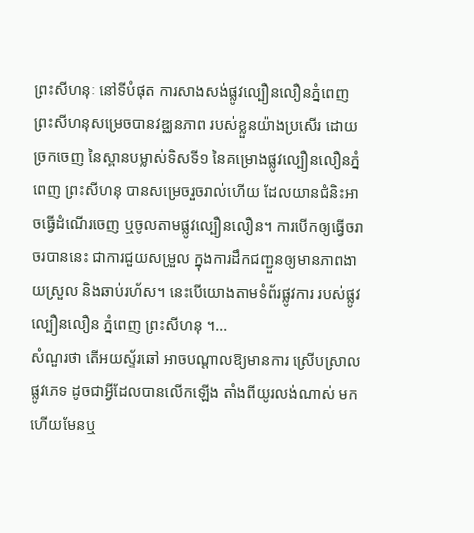ព្រះសីហនុៈ នៅទីបំផុត ការសាងសង់ផ្លូវល្បឿនលឿនភ្នំពេញ ព្រះសីហនុសម្រេចបានវឌ្ឈនភាព របស់ខ្លួនយ៉ាងប្រសើរ ដោយ ច្រកចេញ នៃស្ពានបម្លាស់ទិសទី១ នៃគម្រោងផ្លូវល្បឿនលឿនភ្នំពេញ ព្រះសីហនុ បានសម្រេចរួចរាល់ហើយ ដែលយានជំនិះអាចធ្វើដំណើរចេញ ឬចូលតាមផ្លូវល្បឿនលឿន។ ការបើកឲ្យធ្វើចរាចរបាននេះ ជាការជួយសម្រួល ក្នុងការដឹកជញ្ជួនឲ្យមានភាពងាយស្រួល និងឆាប់រហ័ស។ នេះបើយោងតាមទំព័រផ្លូវការ របស់ផ្លូវល្បឿនលឿន ភ្នំពេញ ព្រះសីហនុ ។...
សំណួរថា តើអយស្ទ័រឆៅ អាចបណ្តាលឱ្យមានការ ស្រើបស្រាលផ្លូវភេទ ដូចជាអ្វីដែលបានលើកឡើង តាំងពីយូរលង់ណាស់ មកហើយមែនឬ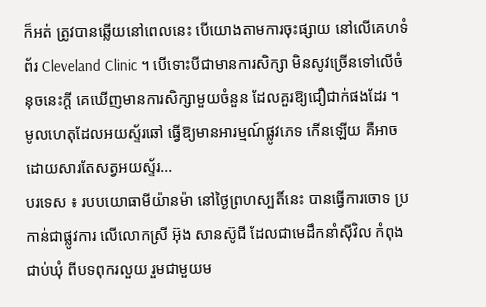ក៏អត់ ត្រូវបានឆ្លើយនៅពេលនេះ បើយោងតាមការចុះផ្សាយ នៅលើគេហទំព័រ Cleveland Clinic ។ បើទោះបីជាមានការសិក្សា មិនសូវច្រើនទៅលើចំនុចនេះក្តី គេឃើញមានការសិក្សាមួយចំនួន ដែលគួរឱ្យជឿជាក់ផងដែរ ។ មូលហេតុដែលអយស្ទ័រឆៅ ធ្វើឱ្យមានអារម្មណ៍ផ្លូវភេទ កើនឡើយ គឺអាចដោយសារតែសត្វអយស្ទ័រ...
បរទេស ៖ របបយោធាមីយ៉ានម៉ា នៅថ្ងៃព្រហស្បតិ៍នេះ បានធ្វើការចោទ ប្រកាន់ជាផ្លូវការ លើលោកស្រី អ៊ុង សានស៊ូជី ដែលជាមេដឹកនាំស៊ីវិល កំពុងជាប់ឃុំ ពីបទពុករលួយ រួមជាមួយម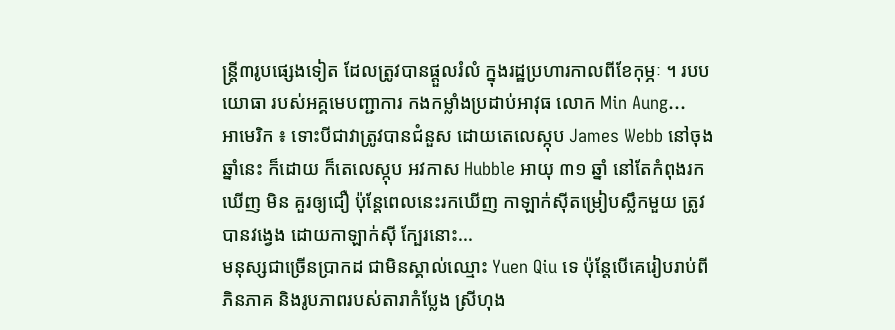ន្ត្រី៣រូបផ្សេងទៀត ដែលត្រូវបានផ្តួលរំលំ ក្នុងរដ្ឋប្រហារកាលពីខែកុម្ភៈ ។ របបយោធា របស់អគ្គមេបញ្ជាការ កងកម្លាំងប្រដាប់អាវុធ លោក Min Aung...
អាមេរិក ៖ ទោះបីជាវាត្រូវបានជំនួស ដោយតេលេស្កុប James Webb នៅចុងឆ្នាំនេះ ក៏ដោយ ក៏តេលេស្កុប អវកាស Hubble អាយុ ៣១ ឆ្នាំ នៅតែកំពុងរកឃើញ មិន គួរឲ្យជឿ ប៉ុន្តែពេលនេះរកឃើញ កាឡាក់ស៊ីតម្រៀបស្លឹកមួយ ត្រូវបានវង្វេង ដោយកាឡាក់ស៊ី ក្បែរនោះ...
មនុស្សជាច្រើនប្រាកដ ជាមិនស្គាល់ឈ្មោះ Yuen Qiu ទេ ប៉ុន្តែបើគេរៀបរាប់ពីភិនភាគ និងរូបភាពរបស់តារាកំប្លែង ស្រីហុង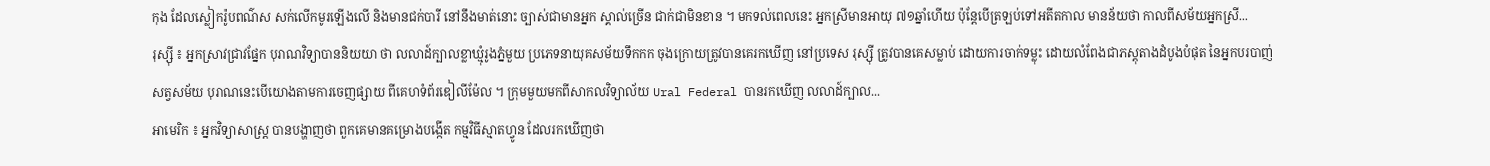កុង ដែលស្លៀករ៉ូបពណ៌ស សក់លើកមូរឡើងលើ និងមានជក់បារី នៅនឹងមាត់នោះ ច្បាស់ជាមានអ្នក ស្គាល់ច្រើន ជាក់ជាមិនខាន ។ មកទល់ពេលនេះ អ្នកស្រីមានអាយុ ៧១ឆ្នាំហើយ ប៉ុន្តែបើត្រឡប់ទៅអតីតកាល មានន័យថា កាលពីសម័យអ្នកស្រី...
រុស្ស៊ី ៖ អ្នកស្រាវជ្រាវផ្នែក បុរាណវិទ្យាបាននិយយា ថា លលាដ៍ក្បាលខ្លាឃ្មុំរូងភ្នំមួយ ប្រភេទនាយុគសម័យទឹកកក ចុងក្រោយត្រូវបានគេរកឃើញ នៅប្រទេស រុស្ស៊ី ត្រូវបានគេសម្លាប់ ដោយការចាក់ទម្លុះ ដោយលំពែងជាភស្តុតាងដំបូងបំផុត នៃអ្នកបរបាញ់សត្វសម័យ បុរាណនេះបើយោងតាមការចេញផ្សាយ ពីគេហទំព័រឌៀលីម៉ែល ។ ក្រុមមួយមកពីសាកលវិទ្យាល័យ Ural Federal បានរកឃើញ លលាដ៍ក្បាល...
អាមេរិក ៖ អ្នកវិទ្យាសាស្ត្រ បានបង្ហាញថា ពួកគេមានគម្រោងបង្កើត កម្មវិធីស្មាតហ្វូន ដែលរកឃើញថា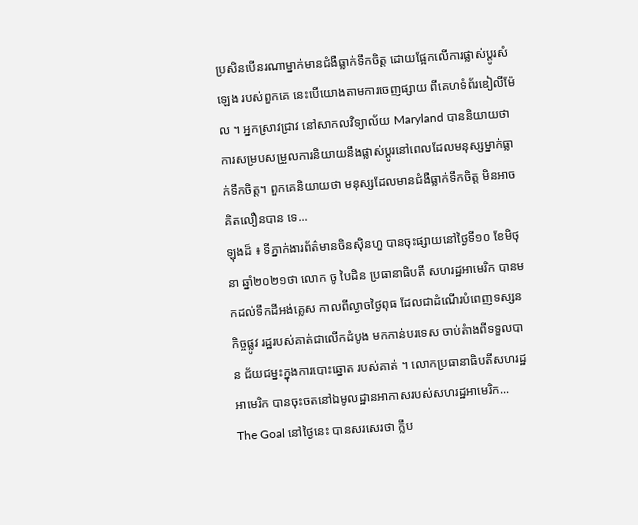ប្រសិនបើនរណាម្នាក់មានជំងឺធ្លាក់ទឹកចិត្ត ដោយផ្អែកលើការផ្លាស់ប្តូរសំឡេង របស់ពួកគេ នេះបើយោងតាមការចេញផ្សាយ ពីគេហទំព័រឌៀលីម៉ែល ។ អ្នកស្រាវជ្រាវ នៅសាកលវិទ្យាល័យ Maryland បាននិយាយថា ការសម្របសម្រួលការនិយាយនឹងផ្លាស់ប្តូរនៅពេលដែលមនុស្សម្នាក់ធ្លាក់ទឹកចិត្ត។ ពួកគេនិយាយថា មនុស្សដែលមានជំងឺធ្លាក់ទឹកចិត្ត មិនអាចគិតលឿនបាន ទេ...
ឡុងដ៏ ៖ ទីភ្នាក់ងារព័ត៌មានចិនស៊ិនហួ បានចុះផ្សាយនៅថ្ងៃទី១០ ខែមិថុនា ឆ្នាំ២០២១ថា លោក ចូ បៃដិន ប្រធានាធិបតី សហរដ្ឋអាមេរិក បានមកដល់ទឹកដីអង់គ្លេស កាលពីល្ងាចថ្ងៃពុធ ដែលជាដំណើរបំពេញទស្សនកិច្ចផ្លូវ រដ្ឋរបស់គាត់ជាលើកដំបូង មកកាន់បរទេស ចាប់តំាងពីទទួលបាន ជ័យជម្នះក្នុងការបោះឆ្នោត របស់គាត់ ។ លោកប្រធានាធិបតីសហរដ្ឋអាមេរិក បានចុះចតនៅឯមូលដ្ឋានអាកាសរបស់សហរដ្ឋអាមេរិក...
The Goal នៅថ្ងៃនេះ បានសរសេរថា ក្លឹប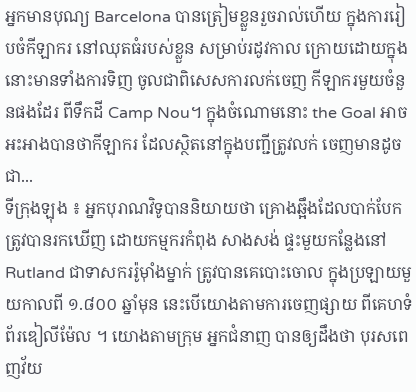អ្នកមានបុណ្យ Barcelona បានត្រៀមខ្លួនរួចរាល់ហើយ ក្នុងការរៀបចំកីឡាករ នៅឈុតធំរបស់ខ្លួន សម្រាប់រដូវកាល ក្រោយដោយក្នុងនោះមានទាំងការទិញ ចូលជាពិសេសការលក់ចេញ កីឡាករមួយចំនួនផងដែរ ពីទឹកដី Camp Nou។ ក្នុងចំណោមនោះ the Goal អាចអះអាងបានថាកីឡាករ ដែលស្ថិតនៅក្នុងបញ្ជីត្រូវលក់ ចេញមានដូចជា...
ទីក្រុងឡុង ៖ អ្នកបុរាណវិទូបាននិយាយថា គ្រោងឆ្អឹងដែលបាក់បែក ត្រូវបានរកឃើញ ដោយកម្មករកំពុង សាងសង់ ផ្ទះមួយកន្លែងនៅ Rutland ជាទាសកររ៉ូម៉ាំងម្នាក់ ត្រូវបានគេបោះចោល ក្នុងប្រឡាយមួយកាលពី ១.៨០០ ឆ្នាំមុន នេះបើយោងតាមការចេញផ្សាយ ពីគេហទំព័រឌៀលីម៉ែល ។ យោងតាមក្រុម អ្នកជំនាញ បានឲ្យដឹងថា បុរសពេញវ័យ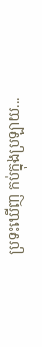ប្រទះឃើញ កប់ក្នុងប្រឡាយ...